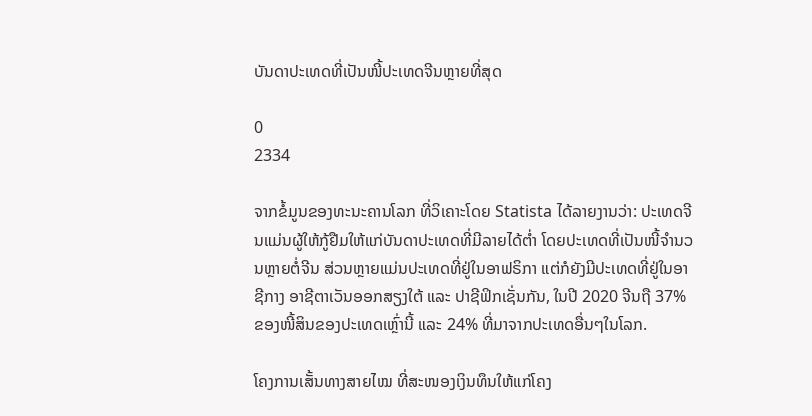ບັນດາປະເທດທີ່ເປັນໜີ້ປະເທດຈີນຫຼາຍທີ່ສຸດ

0
2334

ຈາກຂໍ້ມູນຂອງທະນະຄານໂລກ ທີ່ວິເຄາະໂດຍ Statista ໄດ້ລາຍງານວ່າ: ປະເທດຈີນແມ່ນຜູ້ໃຫ້ກູ້ຢືມໃຫ້ແກ່ບັນດາປະເທດທີ່ມີລາຍໄດ້ຕ່ຳ ໂດຍປະເທດທີ່ເປັນໜີ້ຈຳນວນຫຼາຍຕໍ່ຈີນ ສ່ວນຫຼາຍແມ່ນປະເທດທີ່ຢູ່ໃນອາຟຣິກາ ແຕ່ກໍຍັງມີປະເທດທີ່ຢູ່ໃນອາຊີກາງ ອາຊີຕາເວັນອອກສຽງໃຕ້ ແລະ ປາຊີຟິກເຊັ່ນກັນ, ໃນປີ 2020 ຈີນຖື 37% ຂອງໜີ້ສິນຂອງປະເທດເຫຼົ່ານີ້ ແລະ 24% ທີ່ມາຈາກປະເທດອື່ນໆໃນໂລກ.

ໂຄງການເສັ້ນທາງສາຍໄໝ ທີ່ສະໜອງເງິນທຶນໃຫ້ແກ່ໂຄງ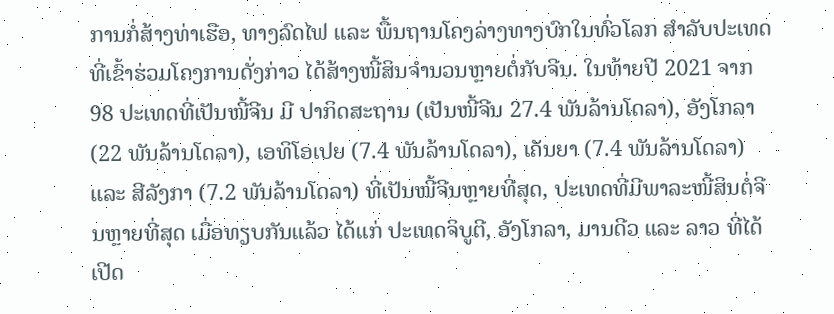ການກໍ່ສ້າງທ່າເຮືອ, ທາງລົດໄຟ ແລະ ພື້ນຖານໂຄງລ່າງທາງບົກໃນທົ່ວໂລກ ສຳລັບປະເທດທີ່ເຂົ້າຮ່ວມໂຄງການດັ່ງກ່າວ ໄດ້ສ້າງໜີ້ສິນຈຳນວນຫຼາຍຕໍ່ກັບຈີນ. ໃນທ້າຍປີ 2021 ຈາກ 98 ປະເທດທີ່ເປັນໜີ້ຈີນ ມີ ປາກິດສະຖານ (ເປັນໜີ້ຈີນ 27.4 ພັນລ້ານໂດລາ), ອັງໂກລາ (22 ພັນລ້ານໂດລາ), ເອທິໂອເປຍ (7.4 ພັນລ້ານໂດລາ), ເຄັນຍາ (7.4 ພັນລ້ານໂດລາ) ແລະ ສີລັງກາ (7.2 ພັນລ້ານໂດລາ) ທີ່ເປັນໜີ້ຈີນຫຼາຍທີ່ສຸດ, ປະເທດທີ່ມີພາລະໜີ້ສິນຕໍ່ຈີນຫຼາຍທີ່ສຸດ ເມື່ອທຽບກັນແລ້ວ ໄດ້ແກ່ ປະເທດຈິບູຕີ, ອັງໂກລາ, ມານດີວ ແລະ ລາວ ທີ່ໄດ້ເປີດ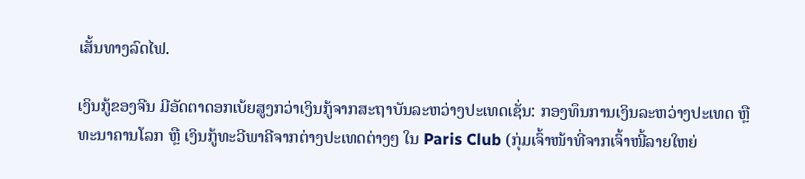ເສັ້ນທາງລົດໄຟ.

ເງິນກູ້ຂອງຈີນ ມີອັດຕາດອກເບ້ຍສູງກວ່າເງິນກູ້ຈາກສະຖາບັນລະຫວ່າງປະເທດເຊັ່ນ: ກອງທຶນການເງິນລະຫວ່າງປະເທດ ຫຼື ທະນາຄານໂລກ ຫຼື ເງິນກູ້ທະວີພາຄີຈາກຕ່າງປະເທດຕ່າງໆ ໃນ Paris Club (ກຸ່ມເຈົ້າໜ້າທີ່ຈາກເຈົ້າໜີ້ລາຍໃຫຍ່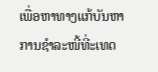ເພື່ອຫາທາງແກ້ບັນຫາການຊຳລະໜີ້ທີ່ະເທດ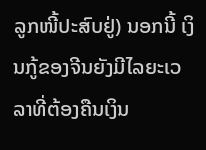ລູກໜີ້ປະສົບຢູ່) ນອກນີ້ ເງິນກູ້ຂອງຈີນຍັງມີໄລຍະເວລາທີ່ຕ້ອງຄືນເງິນ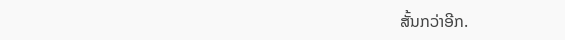ສັ້ນກວ່າອີກ.